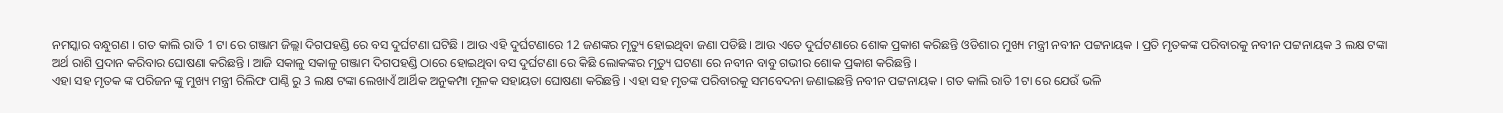ନମସ୍କାର ବନ୍ଧୁଗଣ । ଗତ କାଲି ରାତି 1 ଟା ରେ ଗଞ୍ଜାମ ଜିଲ୍ଲା ଦିଗପହଣ୍ଡି ରେ ବସ ଦୁର୍ଘଟଣା ଘଟିଛି । ଆଉ ଏହି ଦୁର୍ଘଟଣାରେ 12 ଜଣଙ୍କର ମୃତ୍ୟୁ ହୋଇଥିବା ଜଣା ପଡିଛି । ଆଉ ଏତେ ଦୁର୍ଘଟଣାରେ ଶୋକ ପ୍ରକାଶ କରିଛନ୍ତି ଓଡିଶାର ମୁଖ୍ୟ ମନ୍ତ୍ରୀ ନବୀନ ପଟ୍ଟନାୟକ । ପ୍ରତି ମୃତକଙ୍କ ପରିବାରକୁ ନବୀନ ପଟ୍ଟନାୟକ 3 ଲକ୍ଷ ଟଙ୍କା ଅର୍ଥ ରାଶି ପ୍ରଦାନ କରିବାର ଘୋଷଣା କରିଛନ୍ତି । ଆଜି ସକାଳୁ ସକାଳୁ ଗଞ୍ଜାମ ଦିଗପହଣ୍ଡି ଠାରେ ହୋଇଥିବା ବସ ଦୁର୍ଘଟଣା ରେ କିଛି ଲୋକଙ୍କର ମୃତ୍ୟୁ ଘଟଣା ରେ ନବୀନ ବାବୁ ଗଭୀର ଶୋକ ପ୍ରକାଶ କରିଛନ୍ତି ।
ଏହା ସହ ମୃତକ ଙ୍କ ପରିଜନ ଙ୍କୁ ମୁଖ୍ୟ ମନ୍ତ୍ରୀ ରିଲିଫ ପାଣ୍ଠି ରୁ 3 ଲକ୍ଷ ଟଙ୍କା ଲେଖାଏଁ ଆର୍ଥିକ ଅନୁକମ୍ପା ମୂଳକ ସହାୟତା ଘୋଷଣା କରିଛନ୍ତି । ଏହା ସହ ମୃତଙ୍କ ପରିବାରକୁ ସମବେଦନା ଜଣାଇଛନ୍ତି ନବୀନ ପଟ୍ଟନାୟକ । ଗତ କାଲି ରାତି 1ଟା ରେ ଯେଉଁ ଭଳି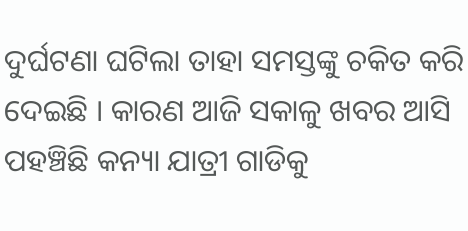ଦୁର୍ଘଟଣା ଘଟିଲା ତାହା ସମସ୍ତଙ୍କୁ ଚକିତ କରି ଦେଇଛି । କାରଣ ଆଜି ସକାଳୁ ଖବର ଆସି ପହଞ୍ଚିଛି କନ୍ୟା ଯାତ୍ରୀ ଗାଡିକୁ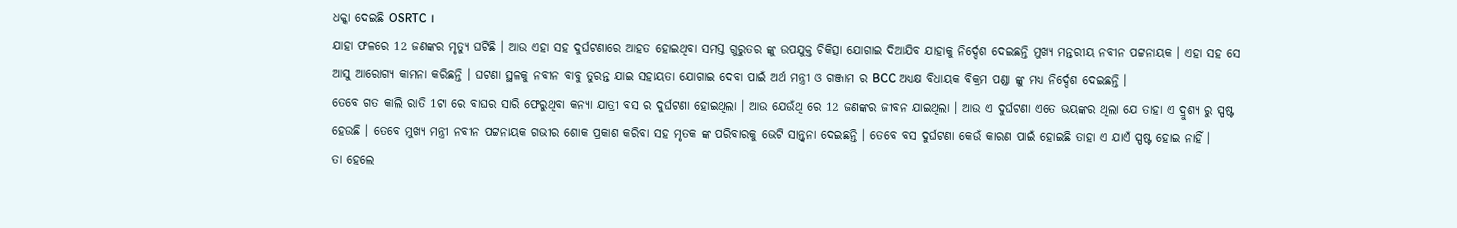ଧକ୍କା ଦେଇଛି OSRTC ।
ଯାହା ଫଳରେ 12 ଜଣଙ୍କର ମୃତ୍ୟୁ ଘଟିଛି । ଆଉ ଏହା ସହ ଦୁର୍ଘଟଣାରେ ଆହତ ହୋଇଥିବା ସମସ୍ତ ଗୁରୁତର ଙ୍କୁ ଉପଯୁକ୍ତ ଚିକିତ୍ସା ଯୋଗାଇ ଦିଆଯିବ ଯାହାକୁ ନିର୍ଦ୍ଦେଶ ଦେଇଛନ୍ତି ମୁଖ୍ୟ ମନ୍ତରୀୟ ନବୀନ ପଟ୍ଟନାୟକ । ଏହା ସହ ସେ ଆସୁ ଆରୋଗ୍ଯ କାମନା କରିଛନ୍ତି । ଘଟଣା ସ୍ଥଳକୁ ନବୀନ ବାବୁ ତୁରନ୍ତ ଯାଇ ସହାୟତା ଯୋଗାଇ ଦେବା ପାଇଁ ଅର୍ଥ ମନ୍ତ୍ରୀ ଓ ଗଞ୍ଜାମ ର BCC ଅଧ୍ୟକ୍ଷ ବିଧାୟକ ବିକ୍ରମ ପଣ୍ଡା ଙ୍କୁ ମଧ୍ୟ ନିର୍ଦ୍ଦେଶ ଦେଇଛନ୍ତି ।
ତେବେ ଗତ କାଲି ରାତି 1ଟା ରେ ବାଘର ସାରି ଫେରୁଥିବା କନ୍ୟା ଯାତ୍ରୀ ବସ ର ଦୁର୍ଘଟଣା ହୋଇଥିଲା । ଆଉ ଯେଉଁଥି ରେ 12 ଜଣଙ୍କର ଜୀବନ ଯାଇଥିଲା । ଆଉ ଏ ଦୁର୍ଘଟଣା ଏତେ ଭୟଙ୍କର ଥିଲା ଯେ ତାହା ଏ ଦ୍ରୁଶ୍ଯ ରୁ ସ୍ପଷ୍ଟ ହେଉଛି । ତେବେ ମୁଖ୍ୟ ମନ୍ତ୍ରୀ ନବୀନ ପଟ୍ଟନାୟକ ଗଭୀର ଶୋକ ପ୍ରକାଶ କରିବା ସହ ମୃତକ ଙ୍କ ପରିବାରକୁ ଭେଟି ସାନ୍ତ୍ଵନା ଦେଇଛନ୍ତି । ତେବେ ବସ ଦୁର୍ଘଟଣା କେଉଁ କାରଣ ପାଇଁ ହୋଇଛି ତାହା ଏ ଯାଏଁ ସ୍ପଷ୍ଟ ହୋଇ ନାହିଁ ।
ତା ହେଲେ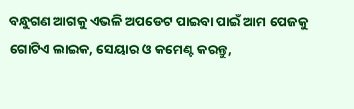ବନ୍ଧୁଗଣ ଆଗକୁ ଏଭଳି ଅପଡେଟ ପାଇବା ପାଇଁ ଆମ ପେଜକୁ ଗୋଟିଏ ଲାଇକ, ସେୟାର ଓ କମେଣ୍ଟ କରନ୍ତୁ,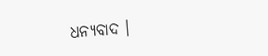ଧନ୍ୟବାଦ ।